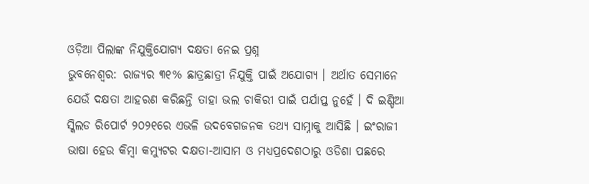ଓଡ଼ିଆ ପିଲାଙ୍କ ନିଯୁକ୍ତିଯୋଗ୍ୟ ଦକ୍ଷତା ନେଇ ପ୍ରଶ୍ନ
ଭୁବନେଶ୍ୱର: ରାଜ୍ୟର ୩୧% ଛାତ୍ରଛାତ୍ରୀ ନିଯୁକ୍ତି ପାଇଁ ଅଯୋଗ୍ୟ । ଅର୍ଥାତ ସେମାନେ ଯେଉଁ ଦକ୍ଷତା ଆହରଣ କରିଛନ୍ତି ତାହା ଭଲ ଚାକିରୀ ପାଇଁ ପର୍ଯାପ୍ତ ନୁହେଁ । ଦି ଇଣ୍ଡିଆ ସ୍କିଲଡ ରିପୋର୍ଟ ୨୦୨୧ରେ ଏଭଳି ଉଦବେଗଜନକ ତଥ୍ୟ ସାମ୍ନାକୁ ଆସିଛି । ଇଂରାଜୀ ଭାଷା ହେଉ କିମ୍ବା କମ୍ୟୁଟର ଦକ୍ଷତା-ଆସାମ ଓ ମଧ୍ୟପ୍ରଦେଶଠାରୁ ଓଡିଶା ପଛରେ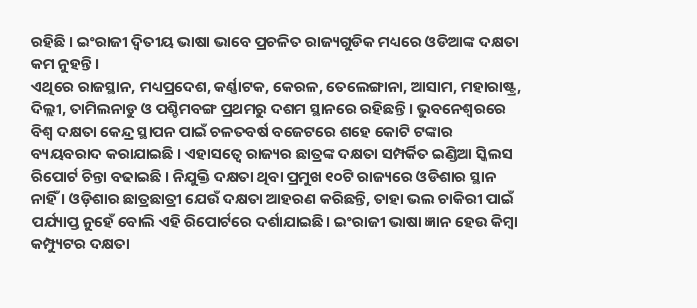ରହିଛି । ଇଂରାଜୀ ଦ୍ୱିତୀୟ ଭାଷା ଭାବେ ପ୍ରଚଳିତ ରାଜ୍ୟଗୁଡିକ ମଧ୍ୟରେ ଓଡିଆଙ୍କ ଦକ୍ଷତା କମ ନୁହନ୍ତି ।
ଏଥିରେ ରାଜସ୍ଥାନ, ମଧ୍ୟପ୍ରଦେଶ, କର୍ଣ୍ଣାଟକ, କେରଳ, ତେଲେଙ୍ଗାନା, ଆସାମ, ମହାରାଷ୍ଟ୍ର, ଦିଲ୍ଲୀ, ତାମିଲନାଡୁ ଓ ପଶ୍ଚିମବଙ୍ଗ ପ୍ରଥମରୁ ଦଶମ ସ୍ଥାନରେ ରହିଛନ୍ତି । ଭୁବନେଶ୍ୱରରେ ବିଶ୍ୱ ଦକ୍ଷତା କେନ୍ଦ୍ର ସ୍ଥାପନ ପାଇଁ ଚଳତବର୍ଷ ବଜେଟରେ ଶହେ କୋଟି ଟଙ୍କାର ବ୍ୟୟବରାଦ କରାଯାଇଛି । ଏହାସତ୍ୱେ ରାଜ୍ୟର ଛାତ୍ରଙ୍କ ଦକ୍ଷତା ସମ୍ପର୍କିତ ଇଣ୍ଡିଆ ସ୍କିଲସ ରିପୋର୍ଟ ଚିନ୍ତା ବଢାଇଛି । ନିଯୁକ୍ତି ଦକ୍ଷତା ଥିବା ପ୍ରମୁଖ ୧୦ଟି ରାଜ୍ୟରେ ଓଡିଶାର ସ୍ଥାନ ନାହିଁ । ଓଡ଼ିଶାର ଛାତ୍ରଛାତ୍ରୀ ଯେଉଁ ଦକ୍ଷତା ଆହରଣ କରିଛନ୍ତି, ତାହା ଭଲ ଚାକିରୀ ପାଇଁ ପର୍ଯ୍ୟାପ୍ତ ନୁହେଁ ବୋଲି ଏହି ରିପୋର୍ଟରେ ଦର୍ଶାଯାଇଛି। ଇଂରାଜୀ ଭାଷା ଜ୍ଞାନ ହେଉ କିମ୍ବା କମ୍ପ୍ୟୁଟର ଦକ୍ଷତା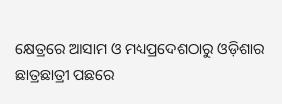କ୍ଷେତ୍ରରେ ଆସାମ ଓ ମଧ୍ୟପ୍ରଦେଶଠାରୁ ଓଡ଼ିଶାର ଛାତ୍ରଛାତ୍ରୀ ପଛରେ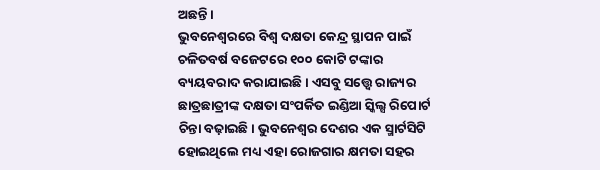ଅଛନ୍ତି।
ଭୁବନେଶ୍ୱରରେ ବିଶ୍ୱ ଦକ୍ଷତା କେନ୍ଦ୍ର ସ୍ଥାପନ ପାଇଁ ଚଳିତବର୍ଷ ବଜେଟରେ ୧୦୦ କୋଟି ଟଙ୍କାର ବ୍ୟୟବରାଦ କରାଯାଇଛି। ଏସବୁ ସତ୍ତ୍ୱେ ରାଜ୍ୟର ଛାତ୍ରଛାତ୍ରୀଙ୍କ ଦକ୍ଷତା ସଂପର୍କିତ ଇଣ୍ଡିଆ ସ୍କିଲ୍ସ ରିପୋର୍ଟ ଚିନ୍ତା ବଢ଼ାଇଛି। ଭୁବନେଶ୍ୱର ଦେଶର ଏକ ସ୍ମାର୍ଟସିଟି ହୋଇଥିଲେ ମଧ୍ୟ ଏହା ରୋଜଗାର କ୍ଷମତା ସହର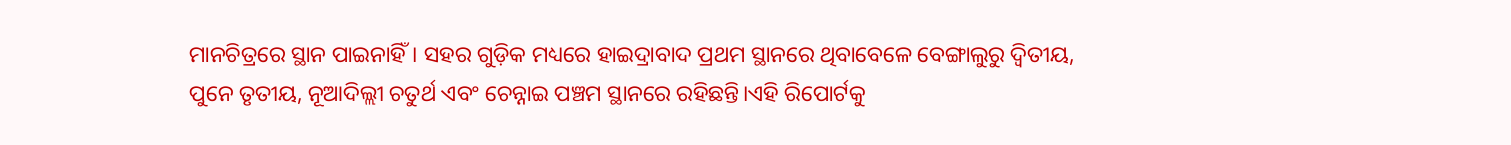ମାନଚିତ୍ରରେ ସ୍ଥାନ ପାଇନାହିଁ। ସହର ଗୁଡ଼ିକ ମଧ୍ୟରେ ହାଇଦ୍ରାବାଦ ପ୍ରଥମ ସ୍ଥାନରେ ଥିବାବେଳେ ବେଙ୍ଗାଲୁରୁ ଦ୍ୱିତୀୟ, ପୁନେ ତୃତୀୟ, ନୂଆଦିଲ୍ଲୀ ଚତୁର୍ଥ ଏବଂ ଚେନ୍ନାଇ ପଞ୍ଚମ ସ୍ଥାନରେ ରହିଛନ୍ତି।ଏହି ରିପୋର୍ଟକୁ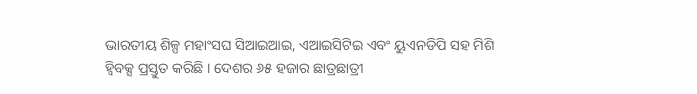ଭାରତୀୟ ଶିଳ୍ପ ମହାଂସଘ ସିଆଇଆଇ, ଏଆଇସିଟିଇ ଏବଂ ୟୁଏନଡିପି ସହ ମିଶି ହ୍ୱିବକ୍ସ ପ୍ରସ୍ତୁତ କରିଛି । ଦେଶର ୬୫ ହଜାର ଛାତ୍ରଛାତ୍ରୀ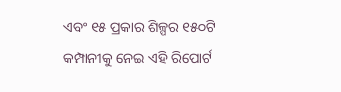ଏବଂ ୧୫ ପ୍ରକାର ଶିଳ୍ପର ୧୫୦ଟି କମ୍ପାନୀକୁ ନେଇ ଏହି ରିପୋର୍ଟ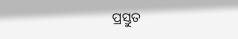ପ୍ରସ୍ତୁତ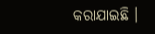କରାଯାଇଛି ।